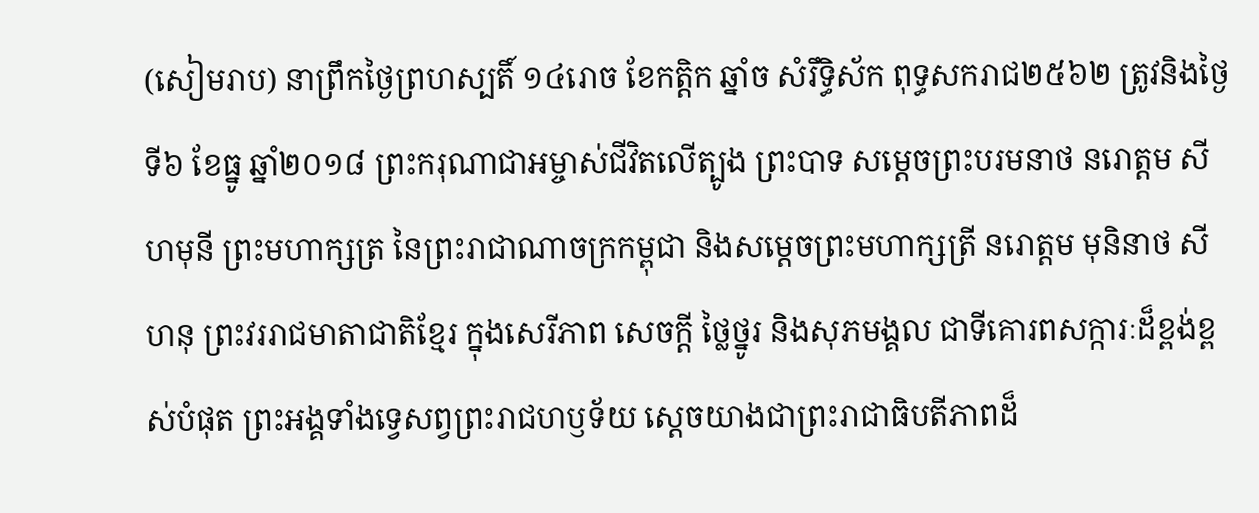(សៀមរាប) នាព្រឹកថ្ងៃព្រហស្បតិ៍ ១៤រោច ខែកត្ដិក ឆ្នាំច សំរឹទ្ធិស័ក ពុទ្ធសករាជ២៥៦២ ត្រូវនិងថ្ងៃទី៦ ខែធ្នូ ឆ្នាំ២០១៨ ព្រះករុណាជាអម្ចាស់ជីវិតលើត្បូង ព្រះបាទ សម្ដេចព្រះបរមនាថ នរោត្តម សីហមុនី ព្រះមហាក្សត្រ នៃព្រះរាជាណាចក្រកម្ពុជា និងសម្ដេចព្រះមហាក្សត្រី នរោត្តម មុនិនាថ សីហនុ ព្រះវររាជមាតាជាតិខ្មែរ ក្នុងសេរីភាព សេចក្តី ថ្លៃថ្នូរ និងសុភមង្គល ជាទីគោរពសក្ការៈដ៏ខ្ពង់ខ្ពស់បំផុត ព្រះអង្គទាំងទ្វេសព្វព្រះរាជហឫទ័យ ស្ដេចយាងជាព្រះរាជាធិបតីភាពដ៏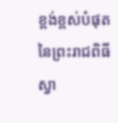ខ្ពង់ខ្ពស់បំផុត នៃព្រះរាជពិធីស្វា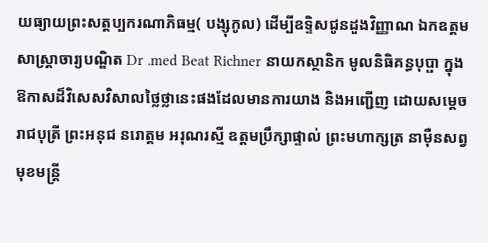យធ្យាយព្រះសត្តប្បករណាភិធម្ម( បង្សុកូល) ដើម្បីឧទ្ទិសជូនដួងវិញ្ញាណ ឯកឧត្ដមសាស្ត្រាចារ្យបណ្ឌិត Dr .med Beat Richner នាយកស្ថានិក មូលនិធិគន្ធបុប្ផា ក្នុងឱកាសដ៏វិសេសវិសាលថ្លៃថ្លានេះផងដែលមានការយាង និងអញ្ជើញ ដោយសម្ដេចរាជបុត្រី ព្រះអនុជ នរោត្តម អរុណរស្មី ឧត្ដមប្រឹក្សាផ្ទាល់ ព្រះមហាក្សត្រ នាម៉ឺនសព្វមុខមន្រ្ដី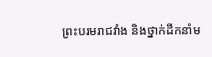ព្រះបរមរាជវាំង និងថ្នាក់ដឹកនាំម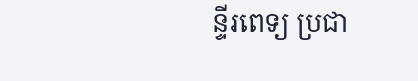ន្ទីរពេទ្យ ប្រជា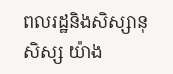ពលរដ្ឋនិងសិស្សានុសិស្ស យ៉ាង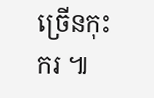ច្រើនកុះករ ៕